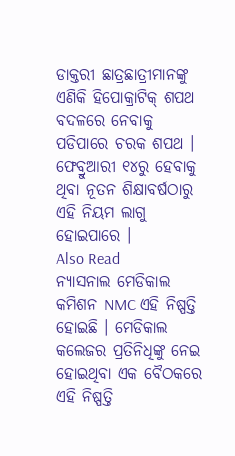ଡାକ୍ତରୀ ଛାତ୍ରଛାତ୍ରୀମାନଙ୍କୁ ଏଣିକି ହିପୋକ୍ରାଟିକ୍ ଶପଥ ବଦଳରେ ନେବାକୁ ପଡିପାରେ ଚରକ ଶପଥ । ଫେବ୍ରୁଆରୀ ୧୪ରୁ ହେବାକୁ ଥିବା ନୂତନ ଶିକ୍ଷାବର୍ଷଠାରୁ ଏହି ନିୟମ ଲାଗୁ ହୋଇପାରେ ।
Also Read
ନ୍ୟାସନାଲ ମେଡିକାଲ କମିଶନ NMC ଏହି ନିଷ୍ପତ୍ତି ହୋଇଛି । ମେଡିକାଲ କଲେଜର ପ୍ରତିନିଧିଙ୍କୁ ନେଇ ହୋଇଥିବା ଏକ ବୈଠକରେ ଏହି ନିଷ୍ପତ୍ତି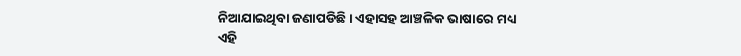ନିଆଯାଇଥିବା ଜଣାପଡିଛି । ଏହାସହ ଆଞ୍ଚଳିକ ଭାଷାରେ ମଧ୍ୟ ଏହି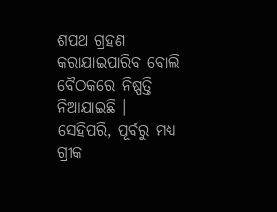ଶପଥ ଗ୍ରହଣ କରାଯାଇପାରିବ ବୋଲି ବୈଠକରେ ନିଷ୍ପତ୍ତି ନିଆଯାଇଛି ।
ସେହିପରି, ପୂର୍ବରୁ ମଧ୍ୟ ଗ୍ରୀକ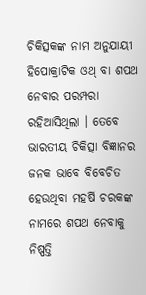ଚିକିତ୍ସକଙ୍କ ନାମ ଅନୁଯାୟୀ ହିପୋକ୍ରାଟିକ ଓଥ୍ ବା ଶପଥ ନେବାର ପରମ୍ପରା ରହିଆସିଥିଲା । ତେବେ ଭାରତୀୟ ଚିକିତ୍ସା ବିଜ୍ଞାନର ଜନକ ଭାବେ ବିବେଚିତ ହେଉଥିବା ମହର୍ଷି ଚରକଙ୍କ ନାମରେ ଶପଥ ନେବାକୁ ନିଷ୍ପତ୍ତି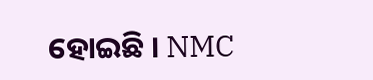ହୋଇଛି । NMC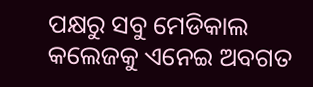ପକ୍ଷରୁ ସବୁ ମେଡିକାଲ କଲେଜକୁ ଏନେଇ ଅବଗତ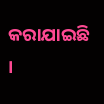କରାଯାଇଛି ।